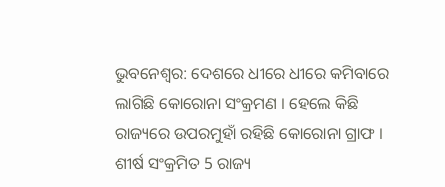ଭୁବନେଶ୍ବର: ଦେଶରେ ଧୀରେ ଧୀରେ କମିବାରେ ଲାଗିଛି କୋରୋନା ସଂକ୍ରମଣ । ହେଲେ କିଛି ରାଜ୍ୟରେ ଉପରମୁହାଁ ରହିଛି କୋରୋନା ଗ୍ରାଫ । ଶୀର୍ଷ ସଂକ୍ରମିତ 5 ରାଜ୍ୟ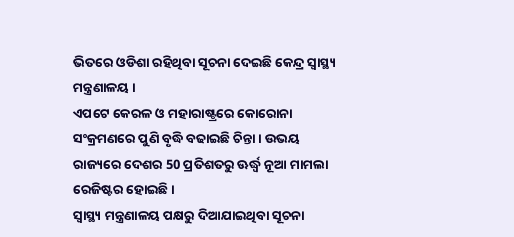ଭିତରେ ଓଡିଶା ରହିଥିବା ସୂଚନା ଦେଇଛି କେନ୍ଦ୍ର ସ୍ବାସ୍ଥ୍ୟ ମନ୍ତ୍ରଣାଳୟ ।
ଏପଟେ କେରଳ ଓ ମହାରାଷ୍ଟ୍ରରେ କୋରୋନା ସଂକ୍ରମଣରେ ପୁଣି ବୃଦ୍ଧି ବଢାଇଛି ଚିନ୍ତା । ଉଭୟ ରାଜ୍ୟରେ ଦେଶର 50 ପ୍ରତିଶତରୁ ଊର୍ଦ୍ଧ୍ବ ନୂଆ ମାମଲା ରେଜିଷ୍ଟର ହୋଇଛି ।
ସ୍ବାସ୍ଥ୍ୟ ମନ୍ତ୍ରଣାଳୟ ପକ୍ଷରୁ ଦିଆଯାଇଥିବା ସୂଚନା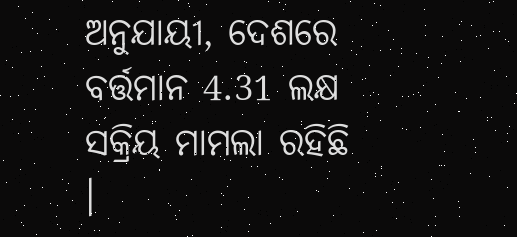ଅନୁଯାୟୀ, ଦେଶରେ ବର୍ତ୍ତମାନ 4.31 ଲକ୍ଷ ସକ୍ରିୟ ମାମଲା ରହିଛି ।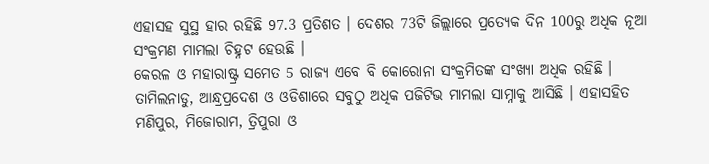ଏହାସହ ସୁସ୍ଥ ହାର ରହିଛି 97.3 ପ୍ରତିଶତ । ଦେଶର 73ଟି ଜିଲ୍ଲାରେ ପ୍ରତ୍ୟେକ ଦିନ 100ରୁ ଅଧିକ ନୂଆ ସଂକ୍ରମଣ ମାମଲା ଚିହ୍ନଟ ହେଉଛି ।
କେରଳ ଓ ମହାରାଷ୍ଟ୍ର ସମେତ 5 ରାଜ୍ୟ ଏବେ ବି କୋରୋନା ସଂକ୍ରମିତଙ୍କ ସଂଖ୍ୟା ଅଧିକ ରହିଛି । ତାମିଲନାଡୁ, ଆନ୍ଧ୍ରପ୍ରଦେଶ ଓ ଓଡିଶାରେ ସବୁଠୁ ଅଧିକ ପଜିଟିଭ ମାମଲା ସାମ୍ନାକୁ ଆସିଛି । ଏହାସହିତ ମଣିପୁର, ମିଜୋରାମ, ତ୍ରିପୁରା ଓ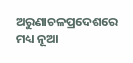ଅରୁଣାଚଳପ୍ରଦେଶରେ ମଧ୍ୟ ନୂଆ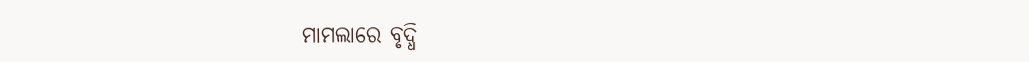ମାମଲାରେ ବୃଦ୍ଧି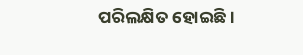ପରିଲକ୍ଷିତ ହୋଇଛି ।